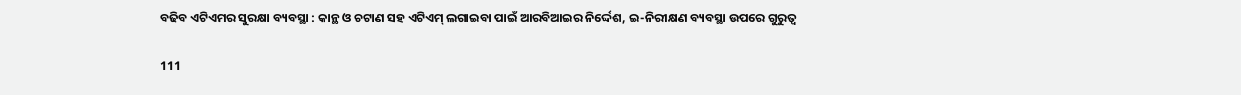ବଢିବ ଏଟିଏମର ସୁରକ୍ଷା ବ୍ୟବସ୍ଥା : କାନ୍ଥ ଓ ଚଟାଣ ସହ ଏଟିଏମ୍ ଲଗାଇବା ପାଇଁ ଆରବିଆଇର ନିର୍ଦ୍ଦେଶ, ଇ-ନିରୀକ୍ଷଣ ବ୍ୟବସ୍ଥା ଉପରେ ଗୁରୁତ୍ୱ

111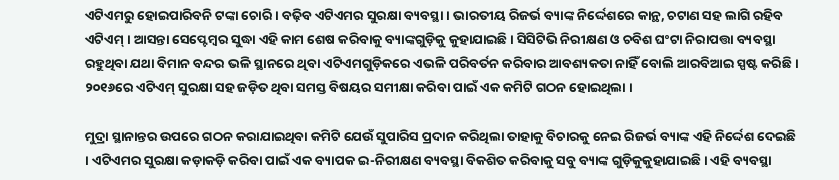ଏଟିଏମରୁ ହୋଇପାରିବନି ଟଙ୍କା ଚୋରି । ବଢ଼ିବ ଏଟିଏମର ସୁରକ୍ଷା ବ୍ୟବସ୍ଥା । ଭାରତୀୟ ରିଜର୍ଭ ବ୍ୟାଙ୍କ ନିର୍ଦ୍ଦେଶରେ କାନ୍ଥ, ଚଟାଣ ସହ ଲାଗି ରହିବ ଏଟିଏମ୍ । ଆସନ୍ତା ସେପ୍ଟେମ୍ବର ସୁଦ୍ଧା ଏହି କାମ ଶେଷ କରିବାକୁ ବ୍ୟାଙ୍କଗୁଡ଼ିକୁ କୁହାଯାଇଛି । ସିସିଟିଭି ନିରୀକ୍ଷଣ ଓ ଚବିଶ ଘଂଟା ନିରାପତ୍ତା ବ୍ୟବସ୍ଥା ରହୁଥିବା ଯଥା ବିମାନ ବନ୍ଦର ଭଳି ସ୍ଥାନରେ ଥିବା ଏଟିଏମଗୁଡ଼ିକରେ ଏଭଳି ପରିବର୍ତନ କରିବାର ଆବଶ୍ୟକତା ନାହିଁ ବୋଲି ଆରବିଆଇ ସ୍ପଷ୍ଟ କରିଛି । ୨୦୧୬ରେ ଏଟିଏମ୍ ସୁରକ୍ଷା ସହ ଜଡ଼ିତ ଥିବା ସମସ୍ତ ବିଷୟର ସମୀକ୍ଷା କରିବା ପାଇଁ ଏକ କମିଟି ଗଠନ ହୋଇଥିଲା ।

ମୁଦ୍ରା ସ୍ଥାନାନ୍ତର ଉପରେ ଗଠନ କରାଯାଇଥିବା କମିଟି ଯେଉଁ ସୁପାରିସ ପ୍ରଦାନ କରିଥିଲା ତାହାକୁ ବିଚାରକୁ ନେଇ ରିଜର୍ଭ ବ୍ୟାଙ୍କ ଏହି ନିର୍ଦ୍ଦେଶ ଦେଇଛି । ଏଟିଏମର ସୁରକ୍ଷା କଡ଼ାକଡ଼ି କରିବା ପାଇଁ ଏକ ବ୍ୟାପକ ଇ-ନିରୀକ୍ଷଣ ବ୍ୟବସ୍ଥା ବିକଶିତ କରିବାକୁ ସବୁ ବ୍ୟାଙ୍କ ଗୁଡ଼ିକୁକୁହାଯାଇଛି । ଏହି ବ୍ୟବସ୍ଥା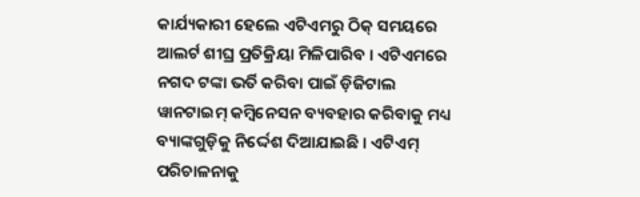କାର୍ଯ୍ୟକାରୀ ହେଲେ ଏଟିଏମରୁ ଠିକ୍ ସମୟରେ ଆଲର୍ଟ ଶୀଘ୍ର ପ୍ରତିକ୍ରିୟା ମିଳିପାରିବ । ଏଟିଏମରେ ନଗଦ ଟଙ୍କା ଭର୍ତି କରିବା ପାଇଁ ଡ଼ିଜିଟାଲ ୱାନଟାଇମ୍ କମ୍ବିନେସନ ବ୍ୟବହାର କରିବାକୁ ମଧ୍ୟ ବ୍ୟାଙ୍କଗୁଡ଼ିକୁ ନିର୍ଦ୍ଦେଶ ଦିଆଯାଇଛି । ଏଟିଏମ୍ ପରିଚାଳନାକୁ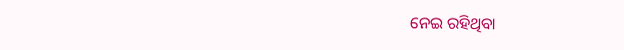ନେଇ ରହିଥିବା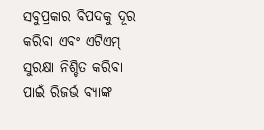ସବୁପ୍ରକାର ବିପଦକୁ ଦୂର କରିବା ଏବଂ ଏଟିଏମ୍ ସୁରକ୍ଷା ନିଶ୍ଚିତ କରିବା ପାଇଁ ରିଜର୍ଭ ବ୍ୟାଙ୍କ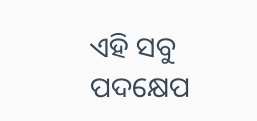ଏହି ସବୁ ପଦକ୍ଷେପ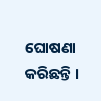ଘୋଷଣା କରିଛନ୍ତି ।